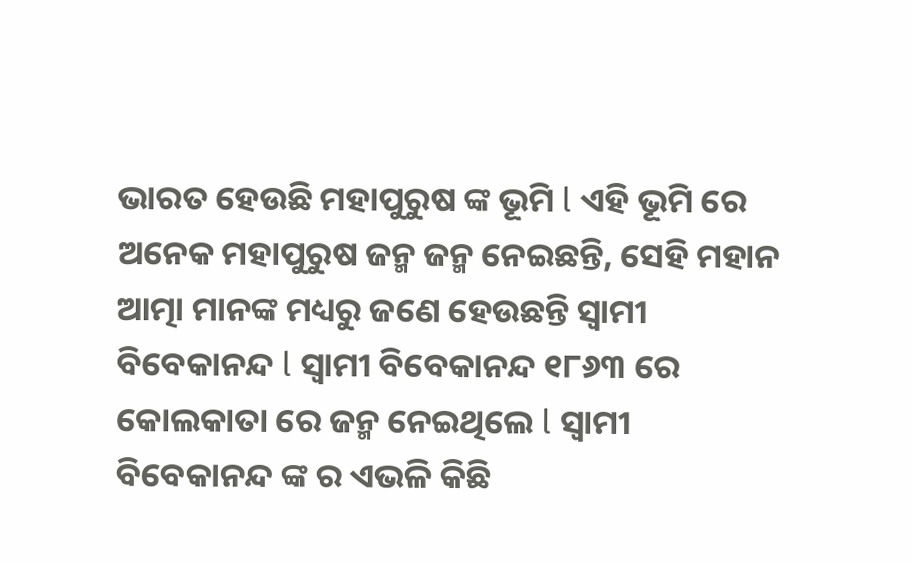ଭାରତ ହେଉଛି ମହାପୁରୁଷ ଙ୍କ ଭୂମି l ଏହି ଭୂମି ରେ ଅନେକ ମହାପୁରୁଷ ଜନ୍ମ ଜନ୍ମ ନେଇଛନ୍ତି, ସେହି ମହାନ ଆତ୍ମା ମାନଙ୍କ ମଧ୍ୟରୁ ଜଣେ ହେଉଛନ୍ତି ସ୍ୱାମୀ ବିବେକାନନ୍ଦ l ସ୍ୱାମୀ ବିବେକାନନ୍ଦ ୧୮୬୩ ରେ କୋଲକାତା ରେ ଜନ୍ମ ନେଇଥିଲେ l ସ୍ୱାମୀ ବିବେକାନନ୍ଦ ଙ୍କ ର ଏଭଳି କିଛି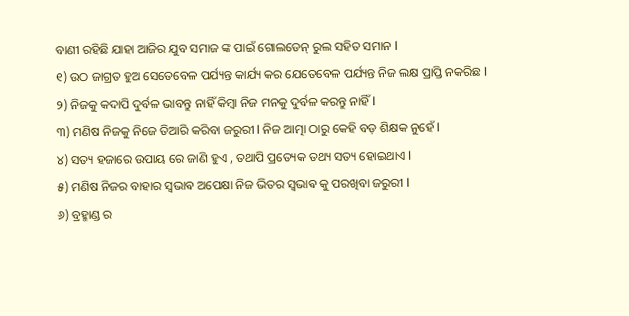ବାଣୀ ରହିଛି ଯାହା ଆଜିର ଯୁବ ସମାଜ ଙ୍କ ପାଇଁ ଗୋଲଡେନ୍ ରୁଲ ସହିତ ସମାନ l
୧) ଉଠ ଜାଗ୍ରତ ହୁଅ ସେତେବେଳ ପର୍ଯ୍ୟନ୍ତ କାର୍ଯ୍ୟ କର ଯେତେବେଳ ପର୍ଯ୍ୟନ୍ତ ନିଜ ଲକ୍ଷ ପ୍ରାପ୍ତି ନକରିଛ l
୨) ନିଜକୁ କଦାପି ଦୁର୍ବଳ ଭାବନ୍ତୁ ନାହିଁ କିମ୍ବା ନିଜ ମନକୁ ଦୁର୍ବଳ କରନ୍ତୁ ନାହିଁ l
୩) ମଣିଷ ନିଜକୁ ନିଜେ ତିଆରି କରିବା ଜରୁରୀ l ନିଜ ଆତ୍ମା ଠାରୁ କେହି ବଡ଼ ଶିକ୍ଷକ ନୁହେଁ l
୪) ସତ୍ୟ ହଜାରେ ଉପାୟ ରେ ଜାଣି ହୁଏ , ତଥାପି ପ୍ରତ୍ୟେକ ତଥ୍ୟ ସତ୍ୟ ହୋଇଥାଏ l
୫) ମଣିଷ ନିଜର ବାହାର ସ୍ଵଭାଵ ଅପେକ୍ଷା ନିଜ ଭିତର ସ୍ଵଭାଵ କୁ ପରଖିବା ଜରୁରୀ l
୬) ବ୍ରହ୍ମାଣ୍ଡ ର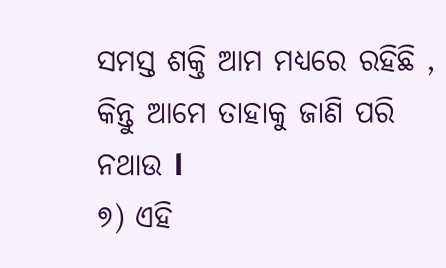ସମସ୍ତ ଶକ୍ତି ଆମ ମଧ୍ୟରେ ରହିଛି , କିନ୍ତୁ ଆମେ ତାହାକୁ ଜାଣି ପରି ନଥାଉ l
୭) ଏହି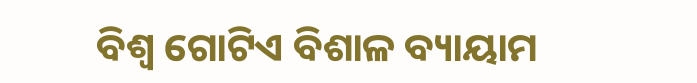ବିଶ୍ୱ ଗୋଟିଏ ବିଶାଳ ବ୍ୟାୟାମ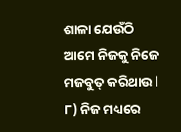ଶାଳା ଯେଉଁଠି ଆମେ ନିଜକୁ ନିଜେ ମଜବୁତ୍ କରିଥାଉ l
୮) ନିଜ ମଧ୍ୟରେ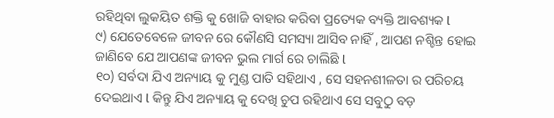ରହିଥିବା ଲୁକୟିତ ଶକ୍ତି କୁ ଖୋଜି ବାହାର କରିବା ପ୍ରତ୍ୟେକ ବ୍ୟକ୍ତି ଆବଶ୍ୟକ l
୯) ଯେତେବେଳେ ଜୀବନ ରେ କୌଣସି ସମସ୍ୟା ଆସିବ ନାହିଁ , ଆପଣ ନଶ୍ଚିନ୍ତ ହୋଇ ଜାଣିବେ ଯେ ଆପଣଙ୍କ ଜୀବନ ଭୁଲ ମାର୍ଗ ରେ ଚାଲିଛି l
୧୦) ସର୍ବଦା ଯିଏ ଅନ୍ୟାୟ କୁ ମୁଣ୍ଡ ପାତି ସହିଥାଏ , ସେ ସହନଶୀଳତା ର ପରିଚୟ ଦେଇଥାଏ l କିନ୍ତୁ ଯିଏ ଅନ୍ୟାୟ କୁ ଦେଖି ଚୁପ ରହିଥାଏ ସେ ସବୁଠୁ ବଡ଼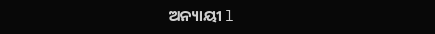ଅନ୍ୟାୟୀ l